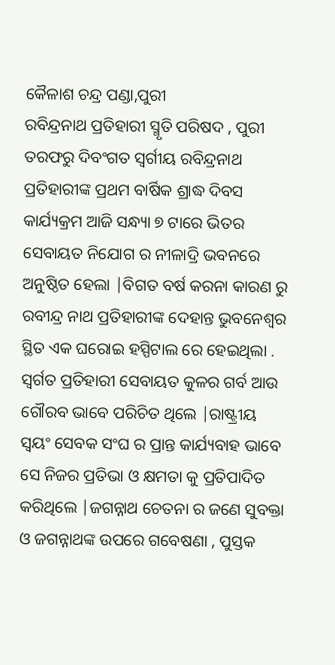କୈଳାଶ ଚନ୍ଦ୍ର ପଣ୍ଡା,ପୁରୀ
ରବିନ୍ଦ୍ରନାଥ ପ୍ରତିହାରୀ ସ୍ମୃତି ପରିଷଦ , ପୁରୀ ତରଫରୁ ଦିବଂଗତ ସ୍ବର୍ଗୀୟ ରବିନ୍ଦ୍ରନାଥ ପ୍ରତିହାରୀଙ୍କ ପ୍ରଥମ ବାର୍ଷିକ ଶ୍ରାଦ୍ଧ ଦିବସ କାର୍ଯ୍ୟକ୍ରମ ଆଜି ସନ୍ଧ୍ୟା ୭ ଟାରେ ଭିତର ସେବାୟତ ନିଯୋଗ ର ନୀଳାଦ୍ରି ଭବନରେ ଅନୁଷ୍ଠିତ ହେଲା |ବିଗତ ବର୍ଷ କରନା କାରଣ ରୁ ରବୀନ୍ଦ୍ର ନାଥ ପ୍ରତିହାରୀଙ୍କ ଦେହାନ୍ତ ଭୁବନେଶ୍ୱର ସ୍ଥିତ ଏକ ଘରୋଇ ହସ୍ପିଟାଲ ରେ ହେଇଥିଲା .
ସ୍ବର୍ଗତ ପ୍ରତିହାରୀ ସେବାୟତ କୁଳର ଗର୍ବ ଆଉ ଗୌରବ ଭାବେ ପରିଚିତ ଥିଲେ |ରାଷ୍ଟ୍ରୀୟ ସ୍ୱୟଂ ସେବକ ସଂଘ ର ପ୍ରାନ୍ତ କାର୍ଯ୍ୟବାହ ଭାବେ ସେ ନିଜର ପ୍ରତିଭା ଓ କ୍ଷମତା କୁ ପ୍ରତିପାଦିତ କରିଥିଲେ |ଜଗନ୍ନାଥ ଚେତନା ର ଜଣେ ସୁବକ୍ତା ଓ ଜଗନ୍ନାଥଙ୍କ ଉପରେ ଗବେଷଣା , ପୁସ୍ତକ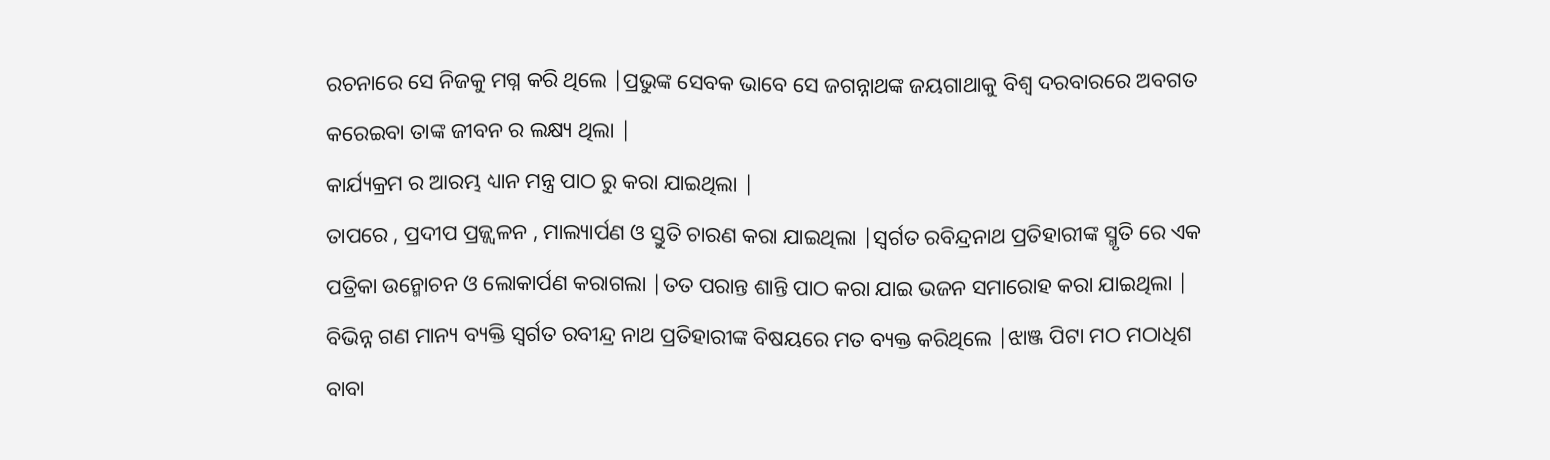ରଚନାରେ ସେ ନିଜକୁ ମଗ୍ନ କରି ଥିଲେ |ପ୍ରଭୁଙ୍କ ସେବକ ଭାବେ ସେ ଜଗନ୍ନାଥଙ୍କ ଜୟଗାଥାକୁ ବିଶ୍ୱ ଦରବାରରେ ଅବଗତ କରେଇବା ତାଙ୍କ ଜୀବନ ର ଲକ୍ଷ୍ୟ ଥିଲା |
କାର୍ଯ୍ୟକ୍ରମ ର ଆରମ୍ଭ ଧ୍ୟାନ ମନ୍ତ୍ର ପାଠ ରୁ କରା ଯାଇଥିଲା |
ତାପରେ , ପ୍ରଦୀପ ପ୍ରଜ୍ଜ୍ୱଳନ , ମାଲ୍ୟାର୍ପଣ ଓ ସ୍ତୁତି ଚାରଣ କରା ଯାଇଥିଲା |ସ୍ବର୍ଗତ ରବିନ୍ଦ୍ରନାଥ ପ୍ରତିହାରୀଙ୍କ ସ୍ମୃତି ରେ ଏକ ପତ୍ରିକା ଉନ୍ମୋଚନ ଓ ଲୋକାର୍ପଣ କରାଗଲା |ତତ ପରାନ୍ତ ଶାନ୍ତି ପାଠ କରା ଯାଇ ଭଜନ ସମାରୋହ କରା ଯାଇଥିଲା | ବିଭିନ୍ନ ଗଣ ମାନ୍ୟ ବ୍ୟକ୍ତି ସ୍ବର୍ଗତ ରବୀନ୍ଦ୍ର ନାଥ ପ୍ରତିହାରୀଙ୍କ ବିଷୟରେ ମତ ବ୍ୟକ୍ତ କରିଥିଲେ |ଝାଞ୍ଜ ପିଟା ମଠ ମଠାଧିଶ ବାବା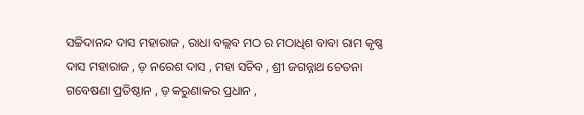ସଚ୍ଚିଦାନନ୍ଦ ଦାସ ମହାରାଜ , ରାଧା ବଲ୍ଲବ ମଠ ର ମଠାଧିଶ ବାବା ରାମ କୃଷ୍ଣ ଦାସ ମହାରାଜ , ଡ଼ ନରେଶ ଦାସ , ମହା ସଚିବ , ଶ୍ରୀ ଜଗନ୍ନାଥ ଚେତନା ଗବେଷଣା ପ୍ରତିଷ୍ଠାନ , ଡ଼ କରୁଣାକର ପ୍ରଧାନ ,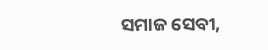ସମାଜ ସେବୀ,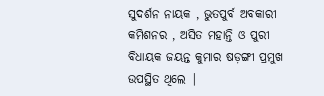ସୁଦର୍ଶନ ନାୟକ , ଭୁତପୁର୍ବ ଅବକାରୀ କମିଶନର , ଅସିତ ମହାନ୍ତି ଓ ପୁରୀ ବିଧାୟକ ଜୟନ୍ତ କୁମାର ଷଡ଼ଙ୍ଗୀ ପ୍ରମୁଖ ଉପସ୍ଥିତ ଥିଲେ |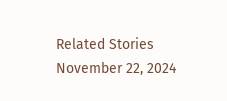Related Stories
November 22, 2024